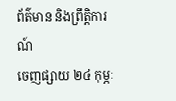ព័ត៌មាន និងព្រឹត្តិការណ៍
ចេញផ្សាយ ២៤ កុម្ភៈ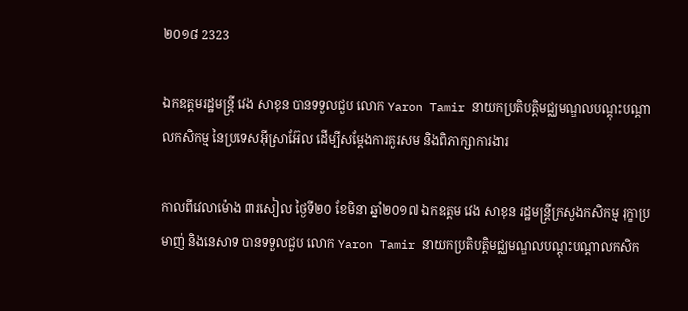២០១៨ 2323

ឯកឧត្តមរដ្ឋមន្រ្តី វេង សាខុន បានទទួលជួប លោក Yaron Tamir នាយកប្រតិបត្តិមជ្ឈមណ្ឌលបណ្តុះបណ្តាលកសិកម្ម នៃប្រទេសអ៊ីស្រាអ៊ែល ដើម្បីសម្តែងការគួរសម និងពិភាក្សាការងារ

កាលពីវេលាម៉ោង ៣រសៀល ថ្ងៃទី២០ ខែមិនា ឆ្នាំ២០១៧ ឯកឧត្តម វេង សាខុន រដ្ឋមន្រ្តីក្រសួងកសិកម្ម រុក្ខាប្រមាញ់ និងនេសាទ បានទទួលជួប លោក Yaron Tamir នាយកប្រតិបត្តិមជ្ឈមណ្ឌលបណ្តុះបណ្តាលកសិក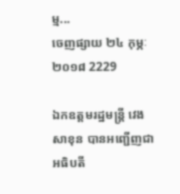ម្ម...
ចេញផ្សាយ ២៤ កុម្ភៈ ២០១៨ 2229

ឯកឧត្តមរដ្ឋមន្រ្តី វេង សាខុន បានអញ្ជើញជាអធិបតី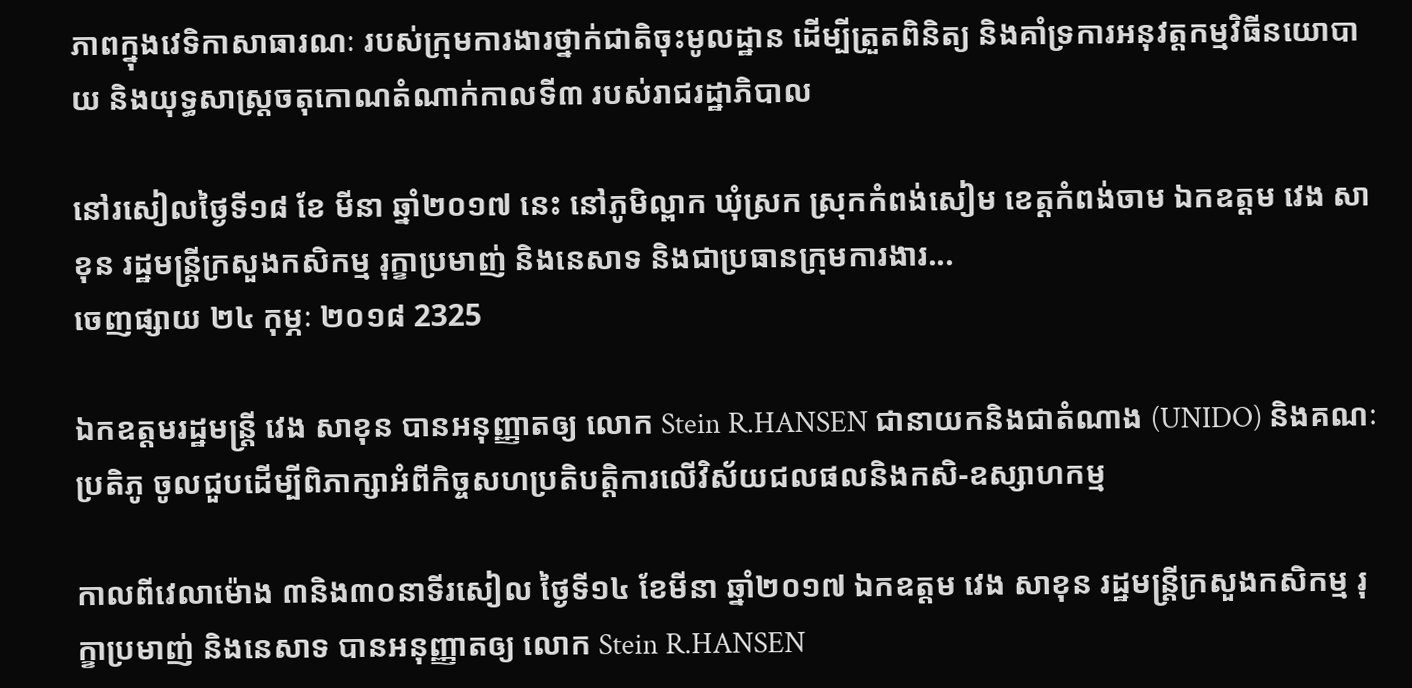ភាពក្នុងវេទិកាសាធារណៈ របស់ក្រុមការងារថ្នាក់ជាតិចុះមូលដ្ឋាន ដើម្បីត្រួតពិនិត្យ និងគាំទ្រការអនុវត្តកម្មវិធីនយោបាយ និងយុទ្ធសាស្ត្រចតុកោណតំណាក់កាលទី៣ របស់រាជរដ្ឋាភិបាល

នៅរសៀលថ្ងៃទី១៨ ខែ មីនា ឆ្នាំ២០១៧ នេះ នៅភូមិល្ពាក ឃុំស្រក ស្រុកកំពង់សៀម ខេត្តកំពង់ចាម ឯកឧត្តម វេង សាខុន រដ្ឋមន្រ្តីក្រសួងកសិកម្ម រុក្ខាប្រមាញ់ និងនេសាទ និងជាប្រធានក្រុមការងារ...
ចេញផ្សាយ ២៤ កុម្ភៈ ២០១៨ 2325

ឯកឧត្តមរដ្ឋមន្រ្តី វេង សាខុន បានអនុញ្ញាតឲ្យ លោក Stein R.HANSEN ជានាយកនិងជាតំណាង (UNIDO) និងគណៈប្រតិភូ ចូលជួបដើម្បីពិភាក្សាអំពីកិច្ចសហប្រតិបត្តិការលើវិស័យជលផលនិងកសិ-ឧស្សាហកម្ម

កាលពីវេលាម៉ោង ៣និង៣០នាទីរសៀល ថ្ងៃទី១៤ ខែមីនា ឆ្នាំ២០១៧ ឯកឧត្តម វេង សាខុន រដ្ឋមន្រ្តីក្រសួងកសិកម្ម រុក្ខាប្រមាញ់ និងនេសាទ បានអនុញ្ញាតឲ្យ លោក Stein R.HANSEN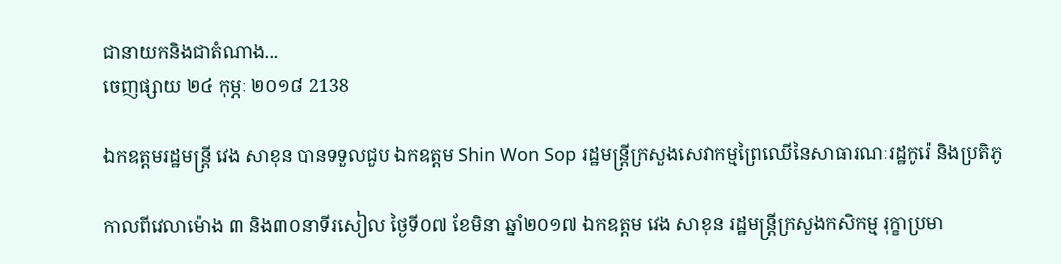ជានាយកនិងជាតំណាង...
ចេញផ្សាយ ២៤ កុម្ភៈ ២០១៨ 2138

ឯកឧត្តមរដ្ឋមន្រ្តី វេង សាខុន បានទទួលជួប ឯកឧត្តម Shin Won Sop រដ្ឋមន្រ្តីក្រសួងសេវាកម្មព្រៃឈើនៃសាធារណៈរដ្ឋកូរ៉េ និងប្រតិភូ

កាលពីវេលាម៉ោង ៣ និង៣០នាទីរសៀល ថ្ងៃទី០៧ ខែមិនា ឆ្នាំ២០១៧ ឯកឧត្តម វេង សាខុន រដ្ឋមន្រ្តីក្រសួងកសិកម្ម រុក្ខាប្រមា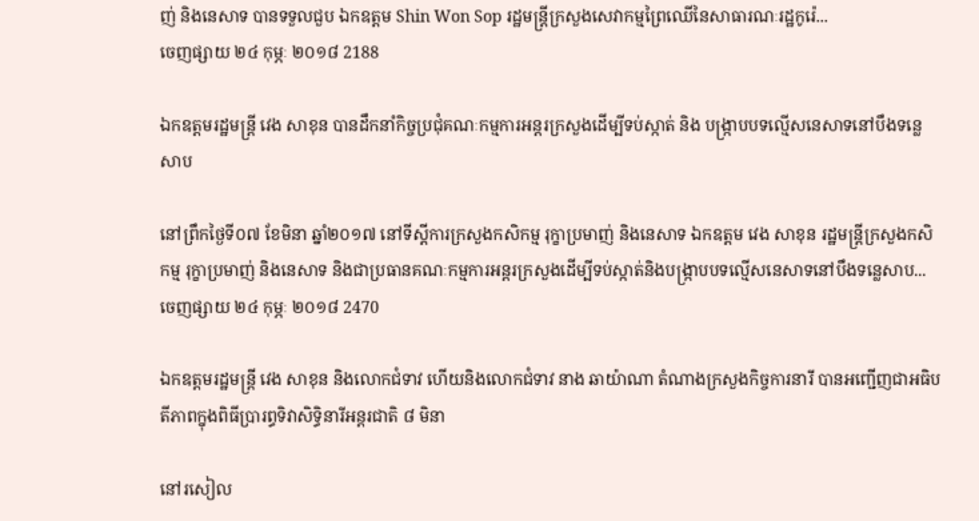ញ់ និងនេសាទ បានទទួលជួប ឯកឧត្តម Shin Won Sop រដ្ឋមន្រ្តីក្រសួងសេវាកម្មព្រៃឈើនៃសាធារណៈរដ្ឋកូរ៉េ...
ចេញផ្សាយ ២៤ កុម្ភៈ ២០១៨ 2188

ឯកឧត្ដមរដ្ឋមន្ត្រី វេង សាខុន បានដឹកនាំកិច្ចប្រជុំគណៈកម្មការអន្តរក្រសួងដើម្បីទប់ស្កាត់ និង បង្ក្រាបបទល្មើសនេសាទនៅបឹងទន្លេសាប

នៅព្រឹកថ្ងៃទី០៧ ខែមិនា ឆ្នាំ២០១៧ នៅទីស្ដីការក្រសួងកសិកម្ម រុក្ខាប្រមាញ់ និងនេសាទ ឯកឧត្ដម វេង សាខុន រដ្ឋមន្ត្រីក្រសួងកសិកម្ម រុក្ខាប្រមាញ់ និងនេសាទ និងជាប្រធានគណៈកម្មការអន្តរក្រសួងដើម្បីទប់ស្កាត់និងបង្ក្រាបបទល្មើសនេសាទនៅបឹងទន្លេសាប...
ចេញផ្សាយ ២៤ កុម្ភៈ ២០១៨ 2470

ឯកឧត្តមរដ្ឋមន្រ្តី វេង សាខុន និងលោកជំទាវ ហើយនិងលោកជំទាវ នាង ឆាយ៉ាណា តំណាងក្រសួងកិច្ចការនារី បានអញ្ជើញជាអធិបតីភាពក្នុងពិធីប្រារព្ធទិវាសិទ្ធិនារីអន្តរជាតិ ៨ មិនា

នៅរសៀល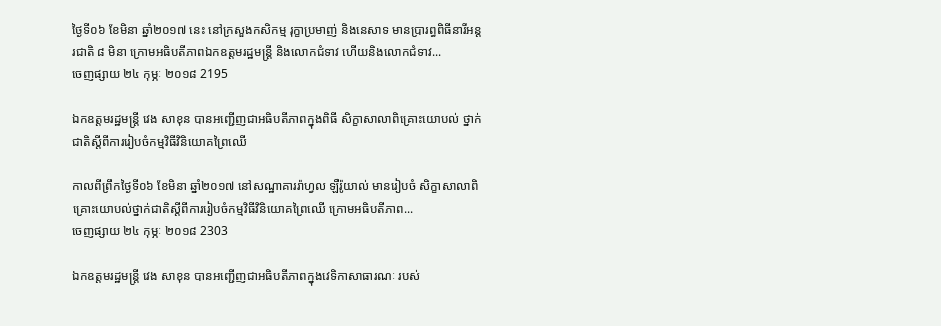ថ្ងៃទី០៦ ខែមិនា ឆ្នាំ២០១៧ នេះ នៅក្រសួងកសិកម្ម រុក្ខាប្រមាញ់ និងនេសាទ មានប្រារព្ធពិធីនារីអន្តរជាតិ ៨ មិនា ក្រោមអធិបតីភាពឯកឧត្ដមរដ្ឋមន្ត្រី និងលោកជំទាវ ហើយនិងលោកជំទាវ...
ចេញផ្សាយ ២៤ កុម្ភៈ ២០១៨ 2195

ឯកឧត្តមរដ្ឋមន្ត្រី វេង សាខុន បានអញ្ជើញជាអធិបតីភាពក្នុងពិធី សិក្ខាសាលាពិគ្រោះយោបល់ ថ្នាក់ជាតិស្តីពីការរៀបចំកម្មវិធីវិនិយោគព្រៃឈើ

កាលពីព្រឹកថ្ងៃទី០៦ ខែមិនា ឆ្នាំ២០១៧ នៅសណ្ឋាគាររ៉ាហ្វល ឡឺរ៉ូយាល់ មានរៀបចំ សិក្ខាសាលាពិគ្រោះយោបល់ថ្នាក់ជាតិស្តីពីការរៀបចំកម្មវិធីវិនិយោគព្រៃឈើ ក្រោមអធិបតីភាព...
ចេញផ្សាយ ២៤ កុម្ភៈ ២០១៨ 2303

ឯកឧត្តមរដ្ឋមន្រ្តី វេង សាខុន បានអញ្ជើញជាអធិបតីភាពក្នុងវេទិកាសាធារណៈ របស់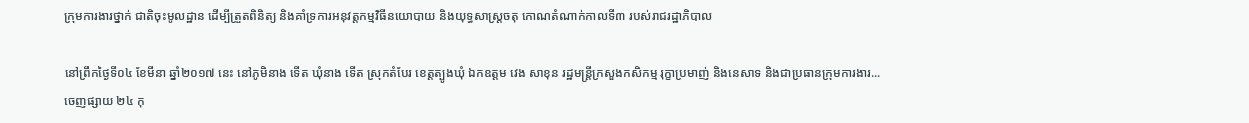ក្រុមការងារថ្នាក់ ជាតិចុះមូលដ្ឋាន ដើម្បីត្រួតពិនិត្យ និងគាំទ្រការអនុវត្តកម្មវិធីនយោបាយ និងយុទ្ធសាស្ត្រចតុ កោណតំណាក់កាលទី៣ របស់រាជរដ្ឋាភិបាល

នៅព្រឹកថ្ងៃទី០៤ ខែមីនា ឆ្នាំ២០១៧ នេះ នៅភូមិនាង ទើត ឃុំនាង ទើត ស្រុកតំបែរ ខេត្តត្បូងឃុំ ឯកឧត្តម វេង សាខុន រដ្ឋមន្រ្តីក្រសួងកសិកម្ម រុក្ខាប្រមាញ់ និងនេសាទ និងជាប្រធានក្រុមការងារ...
ចេញផ្សាយ ២៤ កុ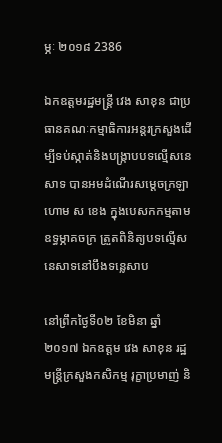ម្ភៈ ២០១៨ 2386

ឯកឧត្ដមរដ្ឋមន្ត្រី វេង សាខុន ជាប្រធានគណៈកម្មាធិការអន្តរក្រសួងដើម្បីទប់ស្កាត់និងបង្ក្រាបបទល្មើសនេសាទ បានអមដំណើរសម្ដេចក្រឡាហោម ស ខេង ក្នុងបេសកកម្មតាមឧទ្ធម្ភាគចក្រ ត្រួតពិនិត្យបទល្មើសនេសាទនៅបឹងទន្លេសាប

នៅព្រឹកថ្ងៃទី០២ ខែមិនា ឆ្នាំ២០១៧ ឯកឧត្ដម វេង សាខុន រដ្ឋមន្ត្រីក្រសួងកសិកម្ម រុក្ខាប្រមាញ់ និ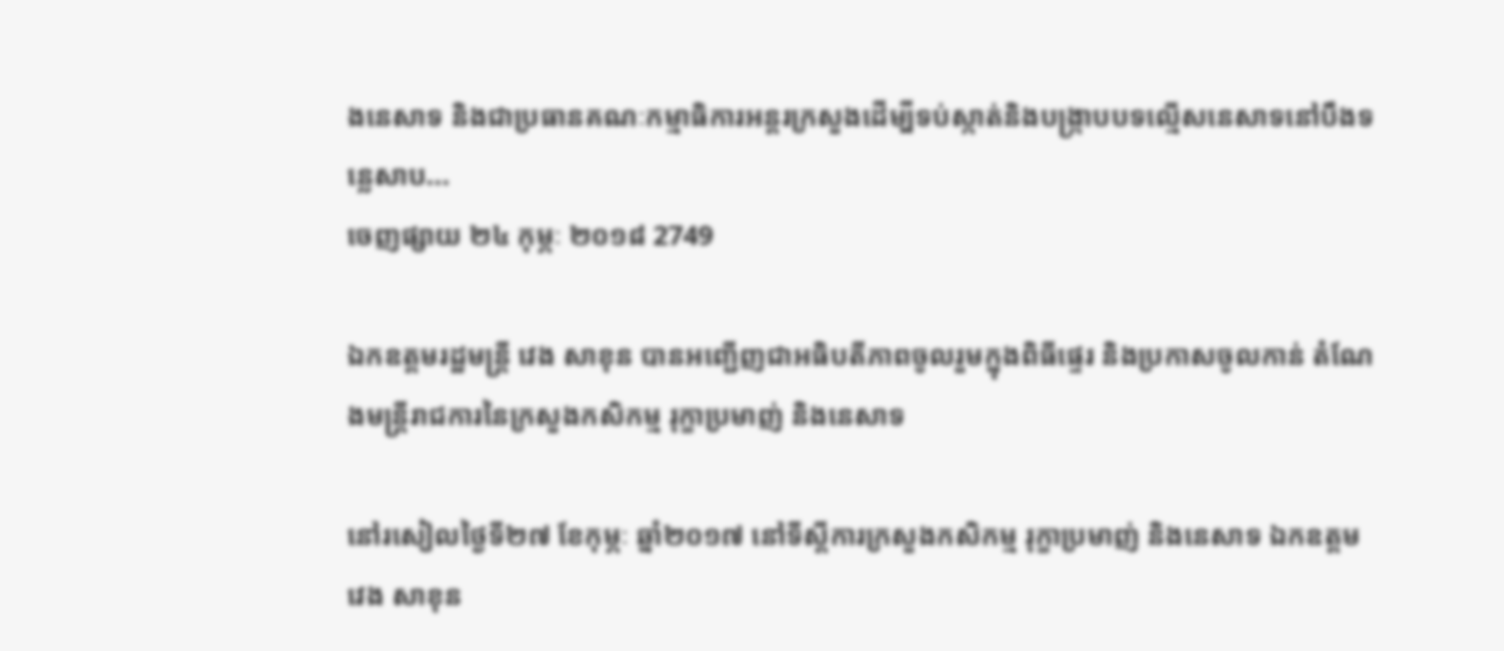ងនេសាទ និងជាប្រធានគណៈកម្មាធិការអន្តរក្រសួងដើម្បីទប់ស្កាត់និងបង្ក្រាបបទល្មើសនេសាទនៅបឹងទន្លេសាប...
ចេញផ្សាយ ២៤ កុម្ភៈ ២០១៨ 2749

ឯកឧត្តមរដ្ឋមន្ត្រី វេង សាខុន បានអញ្ជើញជាអធិបតីភាពចូលរួមក្នុងពិធីផ្ទេរ និងប្រកាសចូលកាន់ តំណែងមន្ត្រីរាជការនៃក្រសួងកសិកម្ម រុក្ខាប្រមាញ់ និងនេសាទ

នៅរសៀលថ្ងៃទី២៧ ខែកុម្ភៈ ឆ្នាំ២០១៧ នៅទីស្តីការក្រសួងកសិកម្ម រុក្ខាប្រមាញ់ និងនេសាទ ឯកឧត្តម វេង សាខុន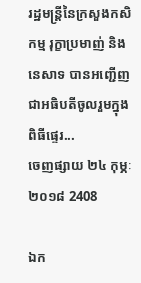រដ្ឋមន្រ្តីនៃក្រសួងកសិកម្ម រុក្ខាប្រមាញ់ និងនេសាទ បានអញ្ជើញជាអធិបតីចូលរួមក្នុងពិធីផ្ទេរ...
ចេញផ្សាយ ២៤ កុម្ភៈ ២០១៨ 2408

ឯក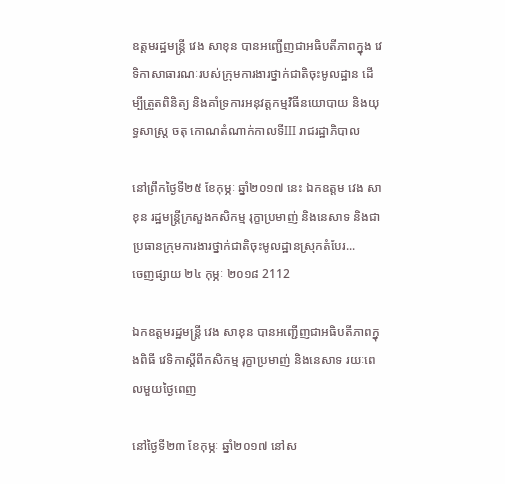ឧត្តមរដ្ឋមន្រ្តី វេង សាខុន បានអញ្ជើញជាអធិបតីភាពក្នុង វេទិកាសាធារណៈរបស់ក្រុមការងារថ្នាក់ជាតិចុះមូលដ្ឋាន ដើម្បីត្រួតពិនិត្យ និងគាំទ្រការអនុវត្តកម្មវិធីនយោបាយ និងយុទ្ធសាស្ត្រ ចតុ កោណតំណាក់កាលទីIII រាជរដ្ឋាភិបាល

នៅព្រឹកថ្ងៃទី២៥ ខែកុម្ភៈ ឆ្នាំ២០១៧ នេះ ឯកឧត្តម វេង សាខុន រដ្ឋមន្រ្តីក្រសួងកសិកម្ម រុក្ខាប្រមាញ់ និងនេសាទ និងជាប្រធានក្រុមការងារថ្នាក់ជាតិចុះមូលដ្ឋានស្រុកតំបែរ...
ចេញផ្សាយ ២៤ កុម្ភៈ ២០១៨ 2112

ឯកឧត្តមរដ្ឋមន្រ្តី វេង សាខុន បានអញ្ជើញជាអធិបតីភាពក្នុងពិធី វេទិកាស្តីពីកសិកម្ម រុក្ខាប្រមាញ់ និងនេសាទ រយៈពេលមួយថ្ងៃពេញ

នៅថ្ងៃទី២៣ ខែកុម្ភៈ ឆ្នាំ២០១៧ នៅស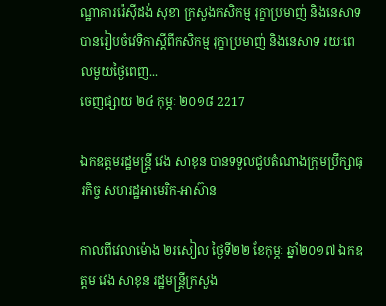ណ្ឋាគាររ៉េស៊ីដង់ សុខា ក្រសួងកសិកម្ម រុក្ខាប្រមាញ់ និងនេសាទ បានរៀបចំវេទិកាស្តីពីកសិកម្ម រុក្ខាប្រមាញ់ និងនេសាទ រយៈពេលមួយថ្ងៃពេញ...
ចេញផ្សាយ ២៤ កុម្ភៈ ២០១៨ 2217

ឯកឧត្តមរដ្ឋមន្រ្តី វេង សាខុន បានទទួលជួបតំណាងក្រុមប្រឹក្សាធុរកិច្ច សហរដ្ឋអាមេរិក-អាស៊ាន

កាលពីវេលាម៉ោង ២រសៀល ថ្ងៃទី២២ ខែកុម្ភៈ ឆ្នាំ២០១៧ ឯកឧត្តម វេង សាខុន រដ្ឋមន្រ្តីក្រសួង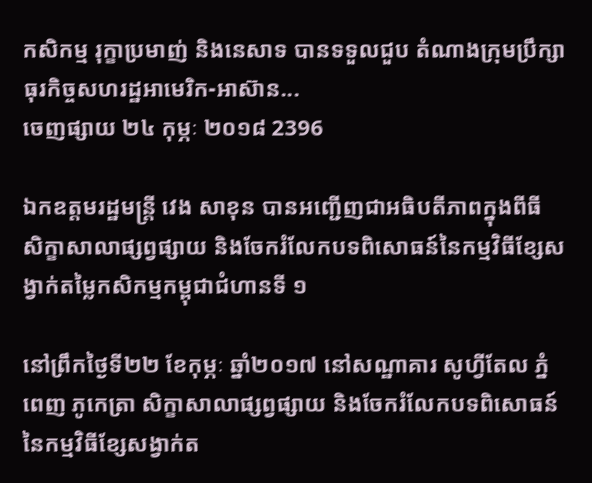កសិកម្ម រុក្ខាប្រមាញ់ និងនេសាទ បានទទួលជួប តំណាងក្រុមប្រឹក្សាធុរកិច្ចសហរដ្ឋអាមេរិក-អាស៊ាន...
ចេញផ្សាយ ២៤ កុម្ភៈ ២០១៨ 2396

ឯកឧត្តមរដ្ឋមន្ត្រី វេង សាខុន បានអញ្ជើញជាអធិបតីភាពក្នុងពីធី សិក្ខាសាលាផ្សព្វផ្សាយ និងចែករំលែកបទពិសោធន៍នៃកម្មវិធីខ្សែសង្វាក់តម្លៃកសិកម្មកម្ពុជាជំហានទី ១

នៅព្រឹកថ្ងៃទី២២ ខែកុម្ភៈ ឆ្នាំ២០១៧ នៅសណ្ឋាគារ សូហ្វីតែល ភ្នំពេញ ភូកេត្រា សិក្ខាសាលាផ្សព្វផ្សាយ និងចែករំលែកបទពិសោធន៍នៃកម្មវិធីខ្សែសង្វាក់ត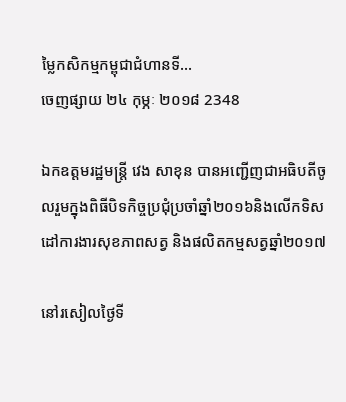ម្លៃកសិកម្មកម្ពុជាជំហានទី...
ចេញផ្សាយ ២៤ កុម្ភៈ ២០១៨ 2348

ឯកឧត្តមរដ្ឋមន្រ្តី វេង សាខុន បានអញ្ជើញជាអធិបតីចូលរួមក្នុងពិធីបិទកិច្ចប្រជុំប្រចាំឆ្នាំ២០១៦និងលើកទិសដៅការងារសុខភាពសត្វ និងផលិតកម្មសត្វឆ្នាំ២០១៧

នៅរសៀលថ្ងៃទី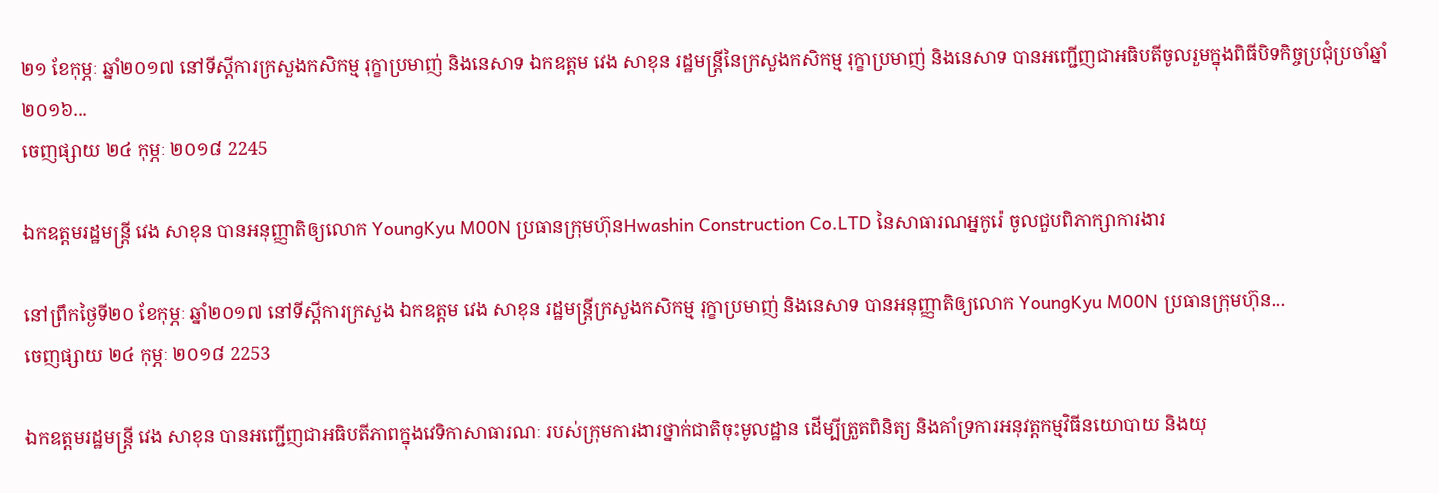២១ ខែកុម្ភៈ ឆ្នាំ២០១៧ នៅទីស្តីការក្រសួងកសិកម្ម រុក្ខាប្រមាញ់ និងនេសាទ ឯកឧត្តម វេង សាខុន រដ្ឋមន្រ្តីនៃក្រសួងកសិកម្ម រុក្ខាប្រមាញ់ និងនេសាទ បានអញ្ជើញជាអធិបតីចូលរួមក្នុងពិធីបិទកិច្ចប្រជុំប្រចាំឆ្នាំ២០១៦...
ចេញផ្សាយ ២៤ កុម្ភៈ ២០១៨ 2245

ឯកឧត្តមរដ្ឋមន្រ្តី វេង សាខុន បានអនុញ្ញាតិឲ្យលោក YoungKyu M00N ប្រធានក្រុមហ៊ុនHwashin Construction Co.LTD នៃសាធារណអ្នកូរ៉េ ចូលជួបពិភាក្សាការងារ

នៅព្រឹកថ្ងៃទី២០ ខែកុម្ភៈ ឆ្នាំ២០១៧ នៅទីស្ដីការក្រសួង ឯកឧត្តម វេង សាខុន រដ្ឋមន្រ្តីក្រសួងកសិកម្ម រុក្ខាប្រមាញ់ និងនេសាទ បានអនុញ្ញាតិឲ្យលោក YoungKyu M00N ប្រធានក្រុមហ៊ុន...
ចេញផ្សាយ ២៤ កុម្ភៈ ២០១៨ 2253

ឯកឧត្តមរដ្ឋមន្រ្តី វេង សាខុន បានអញ្ជើញជាអធិបតីភាពក្នុងវេទិកាសាធារណៈ របស់ក្រុមការងារថ្នាក់ជាតិចុះមូលដ្ឋាន ដើម្បីត្រួតពិនិត្យ និងគាំទ្រការអនុវត្តកម្មវិធីនយោបាយ និងយុ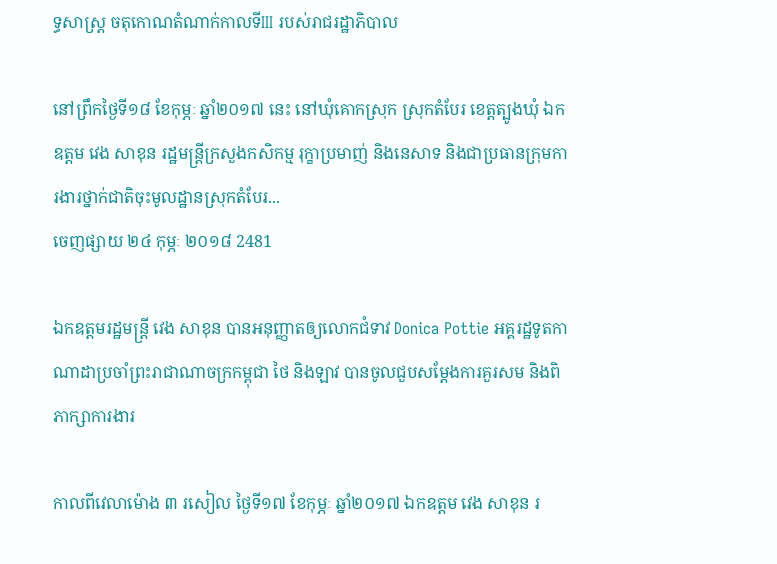ទ្ធសាស្ត្រ ចតុកោណតំណាក់កាលទីIII របស់រាជរដ្ឋាភិបាល

នៅព្រឹកថ្ងៃទី១៨ ខែកុម្ភៈ ឆ្នាំ២០១៧ នេះ នៅឃុំគោកស្រុក ស្រុកតំបែរ ខេត្តត្បូងឃុំ ឯកឧត្តម វេង សាខុន រដ្ឋមន្រ្តីក្រសួងកសិកម្ម រុក្ខាប្រមាញ់ និងនេសាទ និងជាប្រធានក្រុមការងារថ្នាក់ជាតិចុះមូលដ្ឋានស្រុកតំបែរ...
ចេញផ្សាយ ២៤ កុម្ភៈ ២០១៨ 2481

ឯកឧត្តមរដ្ឋមន្រ្តី វេង សាខុន បានអនុញ្ញាតឲ្យលោកជំទាវ Donica Pottie អគ្គរដ្ឋទូតកាណាដាប្រចាំព្រះរាជាណាចក្រកម្ពុជា ថៃ និងឡាវ បានចូលជួបសម្តែងការគួរសម និងពិភាក្សាការងារ

កាលពីវេលាម៉ោង ៣ រសៀល ថ្ងៃទី១៧ ខែកុម្ភៈ ឆ្នាំ២០១៧ ឯកឧត្តម វេង សាខុន រ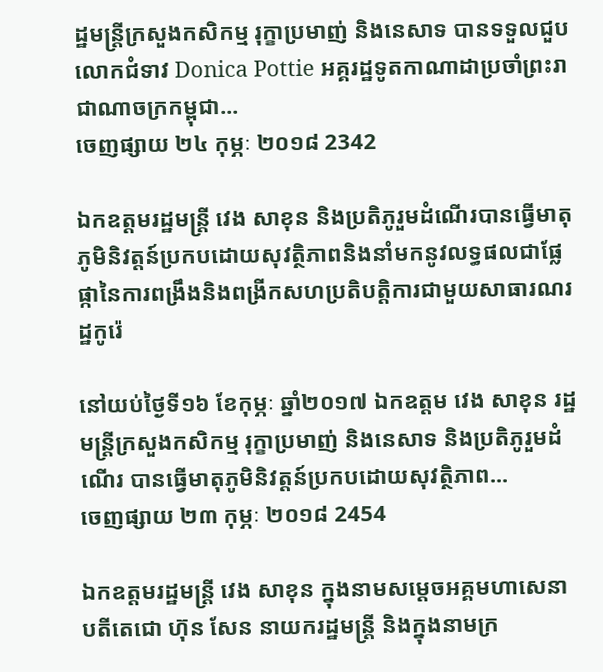ដ្ឋមន្រ្តីក្រសួងកសិកម្ម រុក្ខាប្រមាញ់ និងនេសាទ បានទទួលជួប លោកជំទាវ Donica Pottie អគ្គរដ្ឋទូតកាណាដាប្រចាំព្រះរាជាណាចក្រកម្ពុជា...
ចេញផ្សាយ ២៤ កុម្ភៈ ២០១៨ 2342

ឯកឧត្ដមរដ្ឋមន្ត្រី វេង សាខុន និងប្រតិភូរួមដំណើរបានធ្វើមាតុភូមិនិវត្ដន៍ប្រកបដោយសុវត្ថិភាពនិងនាំមកនូវលទ្ធផលជាផ្លែផ្កានៃការពង្រឹងនិងពង្រីកសហប្រតិបត្តិការជាមួយសាធារណរដ្ឋកូរ៉េ

នៅយប់ថ្ងៃទី១៦ ខែកុម្ភៈ ឆ្នាំ២០១៧ ឯកឧត្ដម វេង សាខុន រដ្ឋមន្ត្រីក្រសួងកសិកម្ម រុក្ខាប្រមាញ់ និងនេសាទ និងប្រតិភូរួមដំណើរ បានធ្វើមាតុភូមិនិវត្ដន៍ប្រកបដោយសុវត្ថិភាព...
ចេញផ្សាយ ២៣ កុម្ភៈ ២០១៨ 2454

ឯកឧត្ដមរដ្ឋមន្ត្រី វេង សាខុន ក្នុងនាមសម្តេចអគ្គមហាសេនាបតីតេជោ ហ៊ុន សែន នាយករដ្ឋមន្រ្តី និងក្នុងនាមក្រ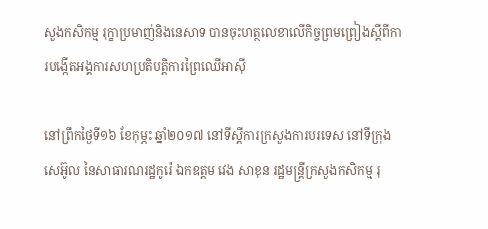សួងកសិកម្ម រុក្ខាប្រមាញ់និងនេសាទ បានចុះហត្ថលេខាលើកិច្ចព្រមព្រៀងស្តីពីការបង្កើតអង្គការសហប្រតិបត្តិការព្រៃឈើអាស៊ី

នៅព្រឹកថ្ងៃទី១៦ ខែកុម្ភះ ឆ្នាំ២០១៧ នៅទីស្តីការក្រសួងការបរទេស នៅទីក្រុងសេអ៊ូល នៃសាធារណរដ្ឋកូរ៉េ ឯកឧត្ដម វេង សាខុន រដ្ឋមន្ត្រីក្រសួងកសិកម្ម រុ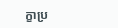ក្ខាប្រ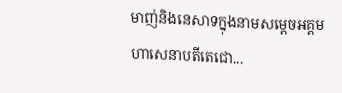មាញ់និងនេសាទក្នុងនាមសម្តេចអគ្គមហាសេនាបតីតេជោ...